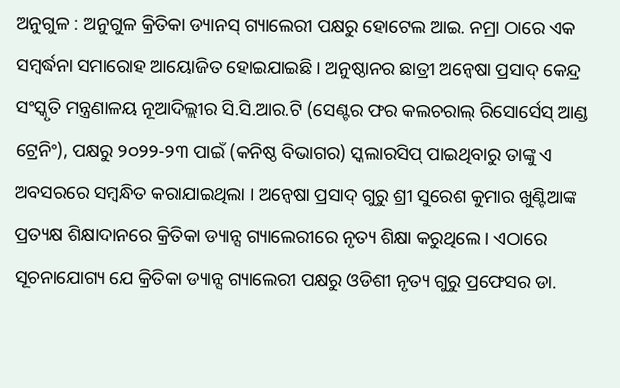ଅନୁଗୁଳ : ଅନୁଗୁଳ କ୍ରିତିକା ଡ୍ୟାନସ୍ ଗ୍ୟାଲେରୀ ପକ୍ଷରୁ ହୋଟେଲ ଆଇ. ନମ୍ରା ଠାରେ ଏକ ସମ୍ବର୍ଦ୍ଧନା ସମାରୋହ ଆୟୋଜିତ ହୋଇଯାଇଛି । ଅନୁଷ୍ଠାନର ଛାତ୍ରୀ ଅନ୍ଵେଷା ପ୍ରସାଦ୍ କେନ୍ଦ୍ର ସଂସ୍କୃତି ମନ୍ତ୍ରଣାଳୟ ନୂଆଦିଲ୍ଲୀର ସି.ସି.ଆର.ଟି (ସେଣ୍ଟର ଫର କଲଚରାଲ୍ ରିସୋର୍ସେସ୍ ଆଣ୍ଡ ଟ୍ରେନିଂ), ପକ୍ଷରୁ ୨୦୨୨-୨୩ ପାଇଁ (କନିଷ୍ଠ ବିଭାଗର) ସ୍କଲାରସିପ୍ ପାଇଥିବାରୁ ତାଙ୍କୁ ଏ ଅବସରରେ ସମ୍ବନ୍ଧିତ କରାଯାଇଥିଲା । ଅନ୍ଵେଷା ପ୍ରସାଦ୍ ଗୁରୁ ଶ୍ରୀ ସୁରେଶ କୁମାର ଖୁଣ୍ଟିଆଙ୍କ ପ୍ରତ୍ୟକ୍ଷ ଶିକ୍ଷାଦାନରେ କ୍ରିତିକା ଡ୍ୟାନ୍ସ ଗ୍ୟାଲେରୀରେ ନୃତ୍ୟ ଶିକ୍ଷା କରୁଥିଲେ । ଏଠାରେ ସୂଚନାଯୋଗ୍ୟ ଯେ କ୍ରିତିକା ଡ୍ୟାନ୍ସ ଗ୍ୟାଲେରୀ ପକ୍ଷରୁ ଓଡିଶୀ ନୃତ୍ୟ ଗୁରୁ ପ୍ରଫେସର ଡା.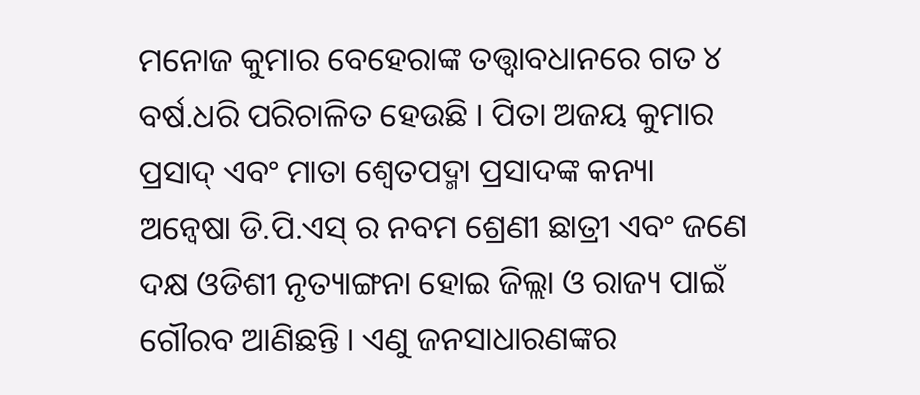ମନୋଜ କୁମାର ବେହେରାଙ୍କ ତତ୍ତ୍ଵାବଧାନରେ ଗତ ୪ ବର୍ଷ.ଧରି ପରିଚାଳିତ ହେଉଛି । ପିତା ଅଜୟ କୁମାର ପ୍ରସାଦ୍ ଏବଂ ମାତା ଶ୍ଵେତପଦ୍ମା ପ୍ରସାଦଙ୍କ କନ୍ୟା ଅନ୍ଵେଷା ଡି.ପି.ଏସ୍ ର ନବମ ଶ୍ରେଣୀ ଛାତ୍ରୀ ଏବଂ ଜଣେ ଦକ୍ଷ ଓଡିଶୀ ନୃତ୍ୟାଙ୍ଗନା ହୋଇ ଜିଲ୍ଲା ଓ ରାଜ୍ୟ ପାଇଁ ଗୌରବ ଆଣିଛନ୍ତି । ଏଣୁ ଜନସାଧାରଣଙ୍କର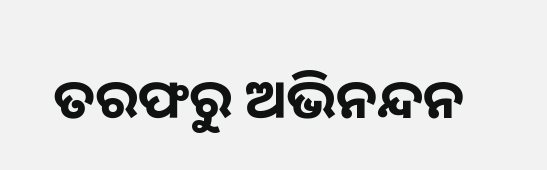ତରଫରୁ ଅଭିନନ୍ଦନ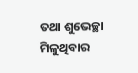ତଥା ଶୁଭେଚ୍ଛା ମିଳୁଥିବାର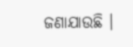ଜଣାଯାଉଛି ।